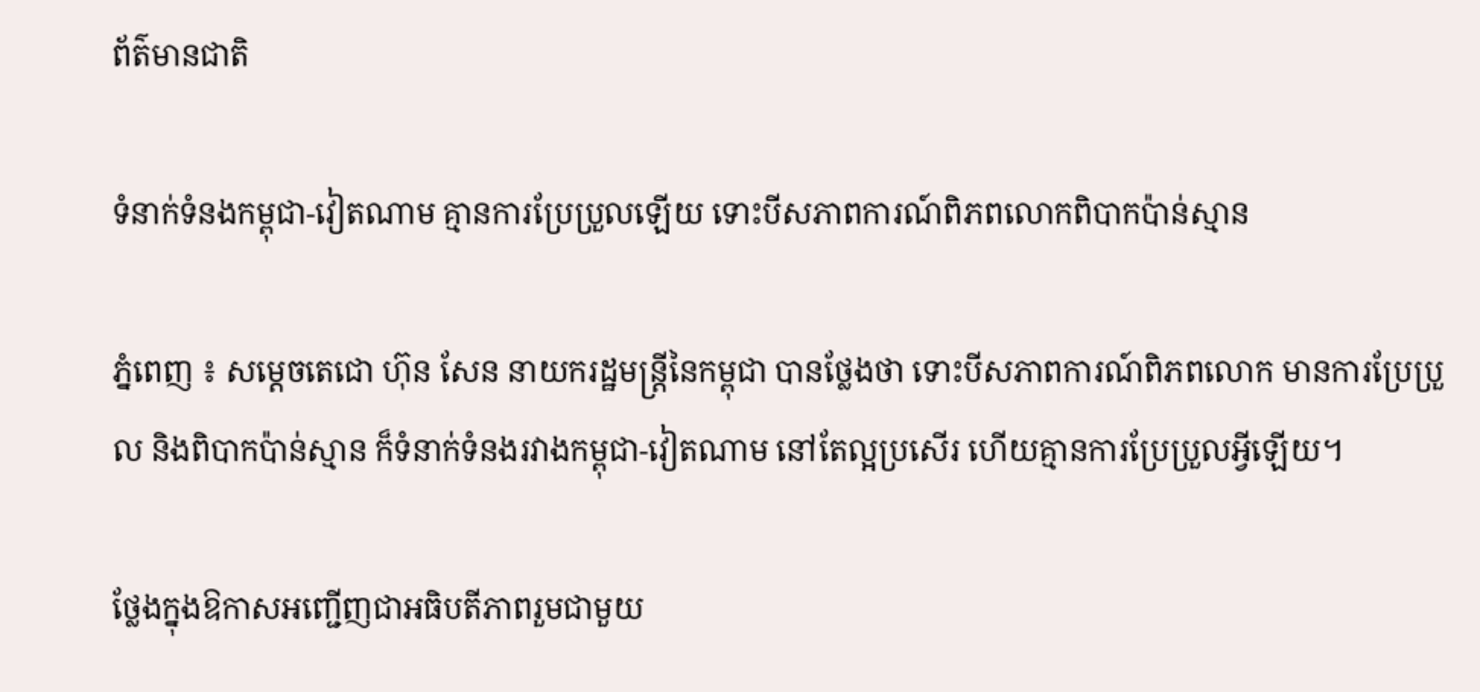ព័ត៌មានជាតិ

ទំនាក់ទំនងកម្ពុជា-វៀតណាម គ្មានការប្រែប្រួលឡេីយ ទោះបីសភាពការណ៍ពិភពលោកពិបាកប៉ាន់ស្មាន

ភ្នំពេញ ៖ សម្តេចតេជោ ហ៊ុន សែន នាយករដ្ឋមន្ត្រីនៃកម្ពុជា បានថ្លែងថា ទោះបីសភាពការណ៍ពិភពលោក មានការប្រែប្រួល និងពិបាកប៉ាន់ស្មាន ក៏ទំនាក់ទំនងរវាងកម្ពុជា-វៀតណាម នៅតែល្អប្រសើរ ហើយគ្មានការប្រែប្រួលអ្វីឡើយ។

ថ្លែងក្នុងឱកាសអញ្ជើញជាអធិបតីភាពរួមជាមួយ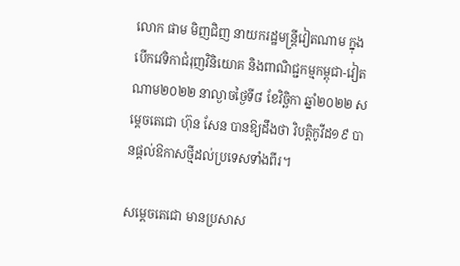លោក ផាម មិញជិញ នាយករដ្ឋមន្ត្រីវៀតណាម ក្នុងបើកវេទិកាជំរុញវិនិយោគ និងពាណិជ្ជកម្មកម្ពុជា-វៀតណាម២០២២ នាល្ងាចថ្ងៃទី៨ ខែវិច្ឆិកា ឆ្នាំ២០២២ សម្ដេចតេជោ ហ៊ុន សែន បានឱ្យដឹងថា វិបត្តិកូវីដ១៩ បានផ្តល់ឱកាសថ្មីដល់ប្រទេសទាំងពីរ។

សម្ដេចតេជោ មានប្រសាស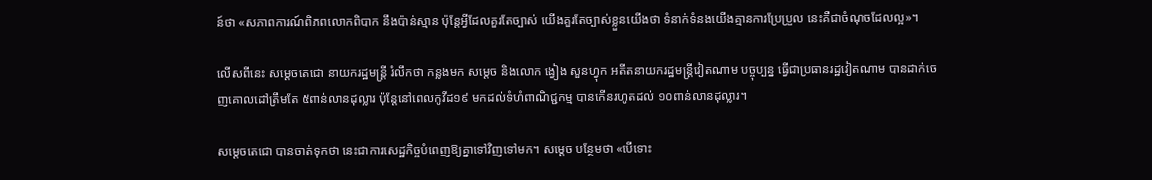ន៍ថា «សភាពការណ៍ពិភពលោកពិបាក នឹងប៉ាន់ស្មាន ប៉ុន្តែអ្វីដែលគួរតែច្បាស់ យើងគួរតែច្បាស់ខ្លួនយើងថា ទំនាក់ទំនងយើងគ្មានការប្រែប្រួល នេះគឺជាចំណុចដែលល្អ»។

លើសពីនេះ សម្ដេចតេជោ នាយករដ្ឋមន្ដ្រី រំលឹកថា កន្លងមក សម្តេច និងលោក ង្វៀង សួនហ្វុក អតីតនាយករដ្ឋមន្ត្រីវៀតណាម បច្ចុប្បន្ន ធ្វើជាប្រធានរដ្ឋវៀតណាម បានដាក់ចេញគោលដៅត្រឹមតែ ៥ពាន់លានដុល្លារ ប៉ុន្តែនៅពេលកូវីដ១៩ មកដល់ទំហំពាណិជ្ជកម្ម បានកើនរហូតដល់ ១០ពាន់លានដុល្លារ។

សម្តេចតេជោ បានចាត់ទុកថា នេះជាការសេដ្ឋកិច្ចបំពេញឱ្យគ្នាទៅវិញទៅមក។ សម្ដេច បន្ថែមថា «បើទោះ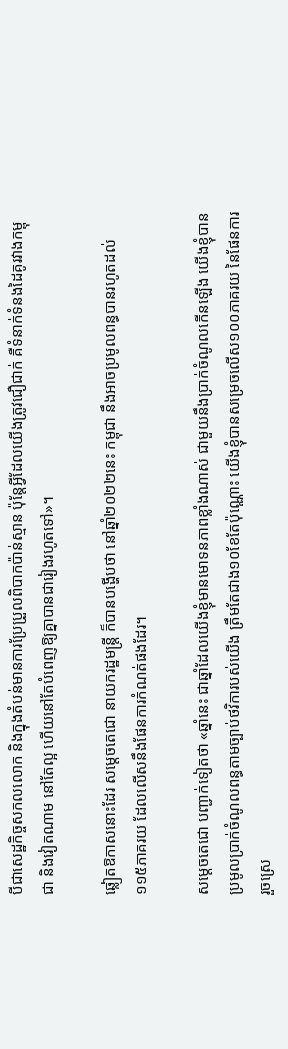បីជាសេដ្ឋកិច្ចសកលលោក និងក្នុងតំបន់មានការប្រែប្រួលពិបាកប៉ាន់ស្មាន ប៉ុន្តែអ្វីដែលយើងត្រូវជឿជាក់ គឺទំនាក់ទំនងដៃគូរវាងកម្ពុជា និងវៀតណាម នៅតែល្អ ហើយនៅតែបំពេញឱ្យគ្នាបានជារៀងរហូតទៅ»។

ឆ្លៀតឱកាសនោះដែរ សម្តេចតេជោ នាយករដ្ឋមន្ត្រី ក៏បានបង្ហើបថា នៅឆ្នាំ២០២២នេះ កម្ពុជា នឹងអាចប្រមូលពន្ធបានរហូតដល់ ១១៥ភាគរយ ដែលលើសនឹងផែនការកំណត់ផងដែរ។

សម្ដេចតេជោ បញ្ជាក់ទៀតថា «ឆ្នាំនេះ ជាឆ្នាំដែលយើងខ្ញុំមានមោទនភាពខ្លាំងណាស់ ជាមួយនឹងប្រាក់ចំណូលកើនឡើង យើងខ្ញុំបានប្រមូលប្រាក់ចំណូលពន្ធតាមច្បាប់ថវិការបស់យើង ត្រឹមតែជាង១០ខែតែប៉ុណ្ណោះ យើងខ្ញុំបានសម្រេចលើស១០០ភាគរយ នៃផែនការរួចស្រេ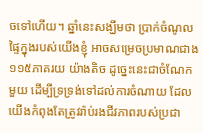ចទៅហើយ។ ឆ្នាំនេះសង្ឃឹមថា ប្រាក់ចំណូលផ្ទៃក្នុងរបស់យើងខ្ញុំ អាចសម្រេចប្រមាណជាង ១១៥ភាគរយ យ៉ាងតិច ដូច្នេះនេះជាចំណែកមួយ ដើម្បីទ្រទ្រង់ទៅដល់ការចំណាយ ដែលយើងកំពុងតែត្រូវរ៉ាប់រងជីវភាពរបស់ប្រជា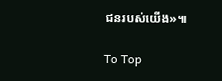ជនរបស់យើង»៕

To Top